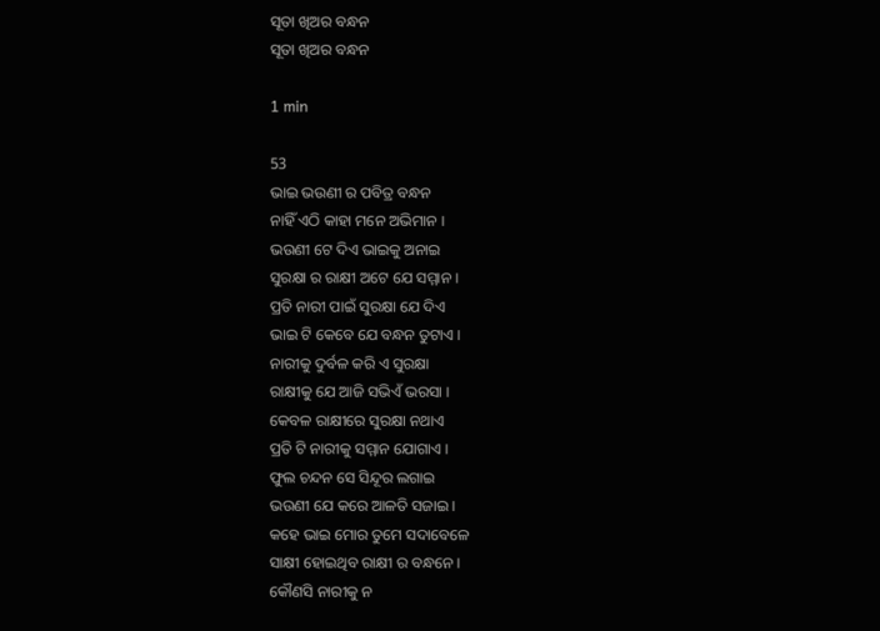ସୂତା ଖିଅର ବନ୍ଧନ
ସୂତା ଖିଅର ବନ୍ଧନ

1 min

53
ଭାଇ ଭଉଣୀ ର ପବିତ୍ର ବନ୍ଧନ
ନାହିଁ ଏଠି କାହା ମନେ ଅଭିମାନ ।
ଭଉଣୀ ଟେ ଦିଏ ଭାଇକୁ ଅନାଇ
ସୁରକ୍ଷା ର ରାକ୍ଷୀ ଅଟେ ଯେ ସମ୍ମାନ ।
ପ୍ରତି ନାରୀ ପାଇଁ ସୁରକ୍ଷା ଯେ ଦିଏ
ଭାଇ ଟି କେବେ ଯେ ବନ୍ଧନ ତୁଟାଏ ।
ନାରୀକୁ ଦୁର୍ବଳ କରି ଏ ସୁରକ୍ଷା
ରାକ୍ଷୀକୁ ଯେ ଆଜି ସଭିଏଁ ଭରସା ।
କେବଳ ରାକ୍ଷୀରେ ସୁରକ୍ଷା ନଥାଏ
ପ୍ରତି ଟି ନାରୀକୁ ସମ୍ମାନ ଯୋଗାଏ ।
ଫୁଲ ଚନ୍ଦନ ସେ ସିନ୍ଦୂର ଲଗାଇ
ଭଉଣୀ ଯେ କରେ ଆଳତି ସଜାଇ ।
କହେ ଭାଇ ମୋର ତୁମେ ସଦାବେଳେ
ସାକ୍ଷୀ ହୋଇଥିବ ରାକ୍ଷୀ ର ବନ୍ଧନେ ।
କୌଣସି ନାରୀକୁ ନ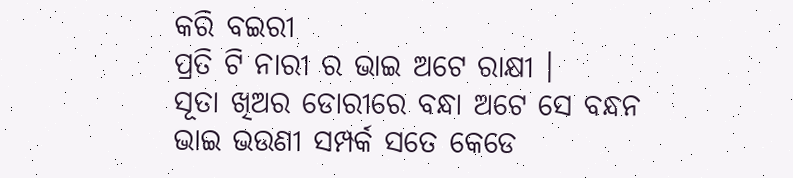କରି ବଇରୀ
ପ୍ରତି ଟି ନାରୀ ର ଭାଇ ଅଟେ ରାକ୍ଷୀ ।
ସୂତା ଖିଅର ଡୋରୀରେ ବନ୍ଧା ଅଟେ ସେ ବନ୍ଧନ
ଭାଇ ଭଉଣୀ ସମ୍ପର୍କ ସତେ କେଡେ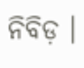ନିବିଡ଼ ।